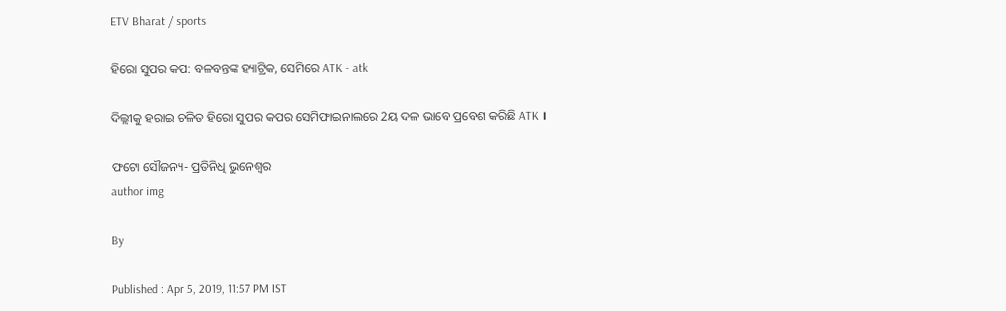ETV Bharat / sports

ହିରୋ ସୁପର କପ: ବଳବନ୍ତଙ୍କ ହ୍ୟାଟ୍ରିକ, ସେମିରେ ATK - atk

ଦିଲ୍ଲୀକୁ ହରାଇ ଚଳିତ ହିରୋ ସୁପର କପର ସେମିଫାଇନାଲରେ 2ୟ ଦଳ ଭାବେ ପ୍ରବେଶ କରିଛି ATK ।

ଫଟୋ ସୌଜନ୍ୟ- ପ୍ରତିନିଧି ଭୁନେଶ୍ବର
author img

By

Published : Apr 5, 2019, 11:57 PM IST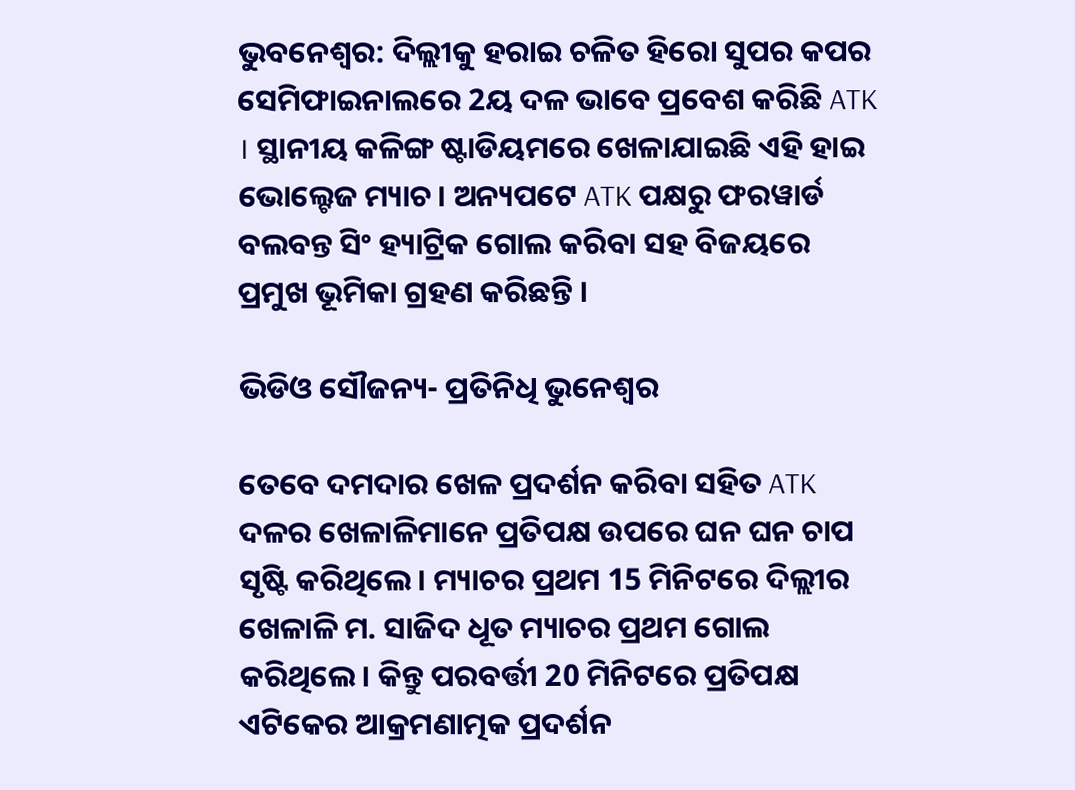ଭୁବନେଶ୍ବର: ଦିଲ୍ଲୀକୁ ହରାଇ ଚଳିତ ହିରୋ ସୁପର କପର ସେମିଫାଇନାଲରେ 2ୟ ଦଳ ଭାବେ ପ୍ରବେଶ କରିଛି ATK । ସ୍ଥାନୀୟ କଳିଙ୍ଗ ଷ୍ଟାଡିୟମରେ ଖେଳାଯାଇଛି ଏହି ହାଇ ଭୋଲ୍ଟେଜ ମ୍ୟାଚ। ଅନ୍ୟପଟେ ATK ପକ୍ଷରୁ ଫରୱାର୍ଡ ବଲବନ୍ତ ସିଂ ହ୍ୟାଟ୍ରିକ ଗୋଲ କରିବା ସହ ବିଜୟରେ ପ୍ରମୁଖ ଭୂମିକା ଗ୍ରହଣ କରିଛନ୍ତି ।

ଭିଡିଓ ସୌଜନ୍ୟ- ପ୍ରତିନିଧି ଭୁନେଶ୍ବର

ତେବେ ଦମଦାର ଖେଳ ପ୍ରଦର୍ଶନ କରିବା ସହିତ ATK ଦଳର ଖେଳାଳିମାନେ ପ୍ରତିପକ୍ଷ ଉପରେ ଘନ ଘନ ଚାପ ସୃଷ୍ଟି କରିଥିଲେ। ମ୍ୟାଚର ପ୍ରଥମ 15 ମିନିଟରେ ଦିଲ୍ଲୀର ଖେଳାଳି ମ. ସାଜିଦ ଧୂତ ମ୍ୟାଚର ପ୍ରଥମ ଗୋଲ କରିଥିଲେ। କିନ୍ତୁ ପରବର୍ତ୍ତୀ 20 ମିନିଟରେ ପ୍ରତିପକ୍ଷ ଏଟିକେର ଆକ୍ରମଣାତ୍ମକ ପ୍ରଦର୍ଶନ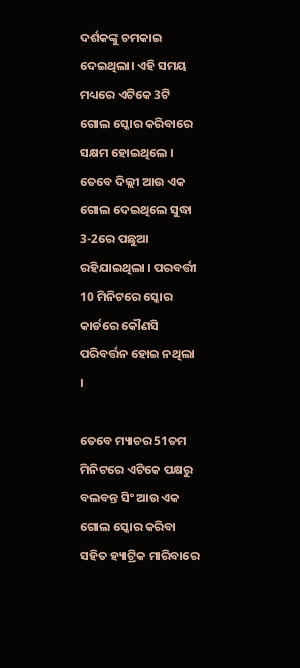ଦର୍ଶକଙ୍କୁ ଚମକାଇ ଦେଇଥିଲା। ଏହି ସମୟ ମଧ୍ୟରେ ଏଟିକେ 3ଟି ଗୋଲ ସ୍କୋର କରିବାରେ ସକ୍ଷମ ହୋଇଥିଲେ । ତେବେ ଦିଲ୍ଲୀ ଆଉ ଏକ ଗୋଲ ଦେଇଥିଲେ ସୁଦ୍ଧା 3-2ରେ ପଛୁଆ ରହିଯାଇଥିଲା । ପରବର୍ତ୍ତୀ 10 ମିନିଟରେ ସ୍କୋର କାର୍ଡରେ କୌଣସି ପରିବର୍ତ୍ତନ ହୋଇ ନଥିଲା ।

ତେବେ ମ୍ୟାଚର 51ତମ ମିନିଟରେ ଏଟିକେ ପକ୍ଷରୁ ବଲବନ୍ତ ସିଂ ଆଉ ଏକ ଗୋଲ ସ୍କୋର କରିବା ସହିତ ହ୍ୟାଟ୍ରିକ ମାରିବାରେ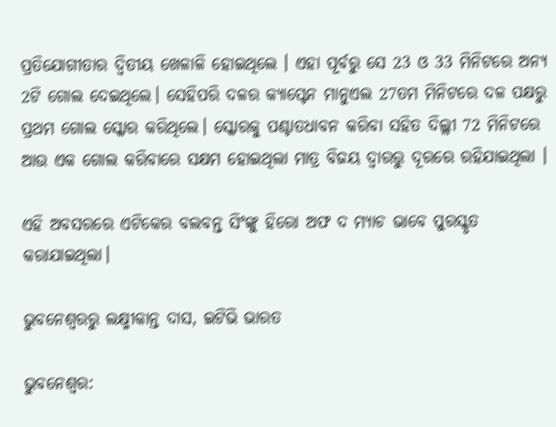ପ୍ରତିଯୋଗୀତାର ଦ୍ଵିତୀୟ ଖେଳାଳି ହୋଇଥିଲେ । ଏହା ପୂର୍ବରୁ ସେ 23 ଓ 33 ମିନିଟରେ ଅନ୍ୟ 2ଟି ଗୋଲ ଦେଇଥିଲେ। ସେହିପରି ଦଳର କ୍ୟାପ୍ଟେନ ମାନୁଏଲ 27ତମ ମିନିଟରେ ଦଳ ପକ୍ଷରୁ ପ୍ରଥମ ଗୋଲ ସ୍କୋର କରିଥିଲେ। ସ୍କୋରକୁ ପଶ୍ଚାତଧାବନ କରିବା ସହିତ ଦିଲ୍ଲୀ 72 ମିନିଟରେ ଆଉ ଏକ ଗୋଲ କରିବାରେ ସକ୍ଷମ ହୋଇଥିଲା ମାତ୍ର ବିଜୟ ଦ୍ବାରରୁ ଦୂରରେ ରହିଯାଇଥିଲା ।

ଏହି ଅବସରରେ ଏଟିକେର ବଲବନ୍ତ ସିଂଙ୍କୁ ହିରୋ ଅଫ ଦ ମ୍ୟାଚ ଭାବେ ପୁରସ୍କୃତ କରାଯାଇଥିଲା।

ଭୁବନେଶ୍ବରରୁ ଲକ୍ଷ୍ମୀକାନ୍ତ ଦାସ, ଇଟିଭି ଭାରତ

ଭୁବନେଶ୍ବର: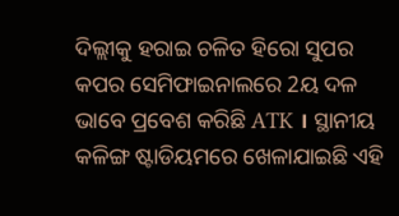ଦିଲ୍ଲୀକୁ ହରାଇ ଚଳିତ ହିରୋ ସୁପର କପର ସେମିଫାଇନାଲରେ 2ୟ ଦଳ ଭାବେ ପ୍ରବେଶ କରିଛି ATK । ସ୍ଥାନୀୟ କଳିଙ୍ଗ ଷ୍ଟାଡିୟମରେ ଖେଳାଯାଇଛି ଏହି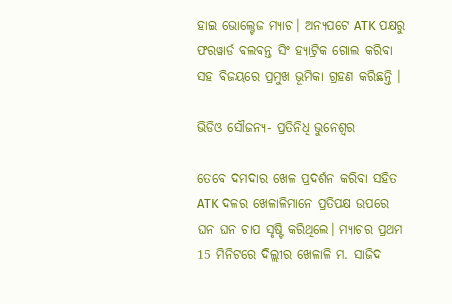ହାଇ ଭୋଲ୍ଟେଜ ମ୍ୟାଚ। ଅନ୍ୟପଟେ ATK ପକ୍ଷରୁ ଫରୱାର୍ଡ ବଲବନ୍ତ ସିଂ ହ୍ୟାଟ୍ରିକ ଗୋଲ କରିବା ସହ ବିଜୟରେ ପ୍ରମୁଖ ଭୂମିକା ଗ୍ରହଣ କରିଛନ୍ତି ।

ଭିଡିଓ ସୌଜନ୍ୟ- ପ୍ରତିନିଧି ଭୁନେଶ୍ବର

ତେବେ ଦମଦାର ଖେଳ ପ୍ରଦର୍ଶନ କରିବା ସହିତ ATK ଦଳର ଖେଳାଳିମାନେ ପ୍ରତିପକ୍ଷ ଉପରେ ଘନ ଘନ ଚାପ ସୃଷ୍ଟି କରିଥିଲେ। ମ୍ୟାଚର ପ୍ରଥମ 15 ମିନିଟରେ ଦିଲ୍ଲୀର ଖେଳାଳି ମ. ସାଜିଦ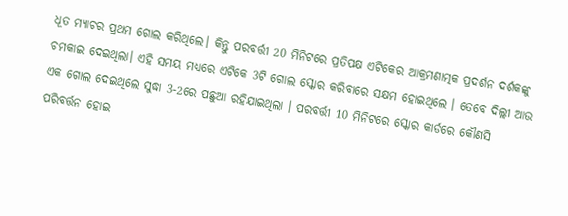ଧୂତ ମ୍ୟାଚର ପ୍ରଥମ ଗୋଲ କରିଥିଲେ। କିନ୍ତୁ ପରବର୍ତ୍ତୀ 20 ମିନିଟରେ ପ୍ରତିପକ୍ଷ ଏଟିକେର ଆକ୍ରମଣାତ୍ମକ ପ୍ରଦର୍ଶନ ଦର୍ଶକଙ୍କୁ ଚମକାଇ ଦେଇଥିଲା। ଏହି ସମୟ ମଧ୍ୟରେ ଏଟିକେ 3ଟି ଗୋଲ ସ୍କୋର କରିବାରେ ସକ୍ଷମ ହୋଇଥିଲେ । ତେବେ ଦିଲ୍ଲୀ ଆଉ ଏକ ଗୋଲ ଦେଇଥିଲେ ସୁଦ୍ଧା 3-2ରେ ପଛୁଆ ରହିଯାଇଥିଲା । ପରବର୍ତ୍ତୀ 10 ମିନିଟରେ ସ୍କୋର କାର୍ଡରେ କୌଣସି ପରିବର୍ତ୍ତନ ହୋଇ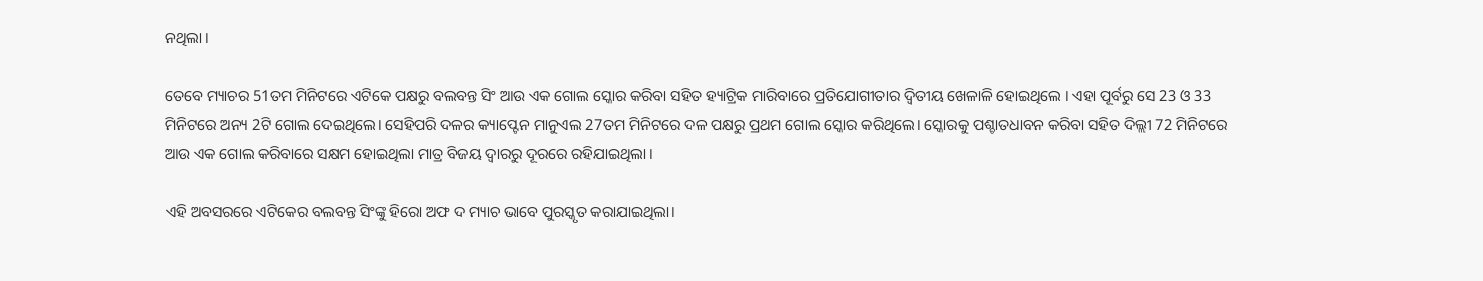ନଥିଲା ।

ତେବେ ମ୍ୟାଚର 51ତମ ମିନିଟରେ ଏଟିକେ ପକ୍ଷରୁ ବଲବନ୍ତ ସିଂ ଆଉ ଏକ ଗୋଲ ସ୍କୋର କରିବା ସହିତ ହ୍ୟାଟ୍ରିକ ମାରିବାରେ ପ୍ରତିଯୋଗୀତାର ଦ୍ଵିତୀୟ ଖେଳାଳି ହୋଇଥିଲେ । ଏହା ପୂର୍ବରୁ ସେ 23 ଓ 33 ମିନିଟରେ ଅନ୍ୟ 2ଟି ଗୋଲ ଦେଇଥିଲେ। ସେହିପରି ଦଳର କ୍ୟାପ୍ଟେନ ମାନୁଏଲ 27ତମ ମିନିଟରେ ଦଳ ପକ୍ଷରୁ ପ୍ରଥମ ଗୋଲ ସ୍କୋର କରିଥିଲେ। ସ୍କୋରକୁ ପଶ୍ଚାତଧାବନ କରିବା ସହିତ ଦିଲ୍ଲୀ 72 ମିନିଟରେ ଆଉ ଏକ ଗୋଲ କରିବାରେ ସକ୍ଷମ ହୋଇଥିଲା ମାତ୍ର ବିଜୟ ଦ୍ବାରରୁ ଦୂରରେ ରହିଯାଇଥିଲା ।

ଏହି ଅବସରରେ ଏଟିକେର ବଲବନ୍ତ ସିଂଙ୍କୁ ହିରୋ ଅଫ ଦ ମ୍ୟାଚ ଭାବେ ପୁରସ୍କୃତ କରାଯାଇଥିଲା।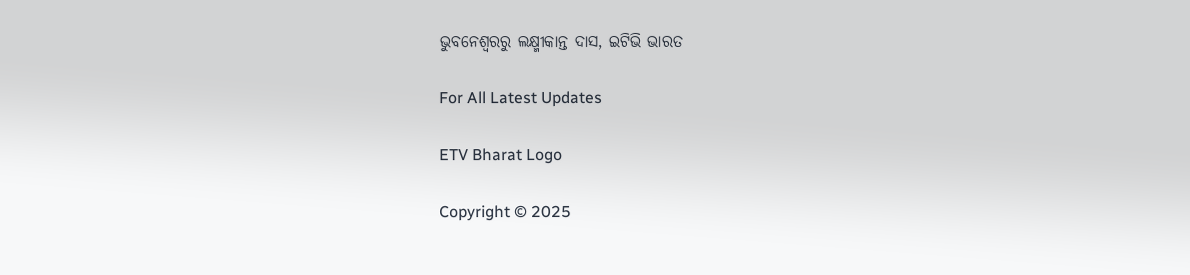ଭୁବନେଶ୍ବରରୁ ଲକ୍ଷ୍ମୀକାନ୍ତ ଦାସ, ଇଟିଭି ଭାରତ

For All Latest Updates

ETV Bharat Logo

Copyright © 2025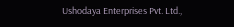Ushodaya Enterprises Pvt. Ltd.,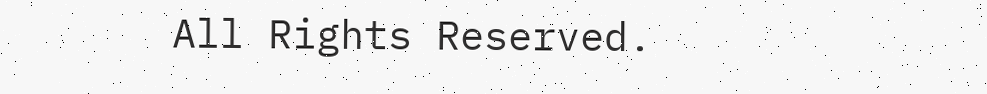All Rights Reserved.